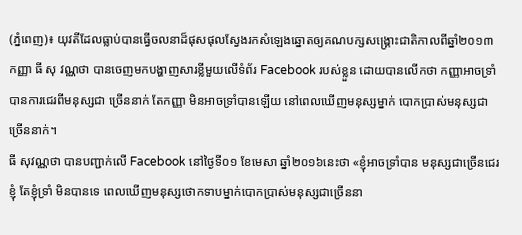(ភ្នំពេញ)៖ យុវតីដែលធ្លាប់បានធ្វើចលនាដ៏ផុសផុលស្វែងរកសំឡេងឆ្នោតឲ្យគណបក្សសង្រ្គោះជាតិកាលពីឆ្នាំ២០១៣ កញ្ញា ធី សុ វណ្ណថា បានចេញមកបង្ហាញសារខ្លីមួយលើទំព័រ Facebook របស់ខ្លួន ដោយបានលើកថា កញ្ញាអាចទ្រាំបានការជេរពីមនុស្សជា ច្រើននាក់ តែកញ្ញា មិនអាចទ្រាំបានឡើយ នៅពេលឃើញមនុស្សម្នាក់ បោកប្រាស់មនុស្សជាច្រើននាក់។
ធី សុវណ្ណថា បានបញ្ជាក់លើ Facebook នៅថ្ងៃទី០១ ខែមេសា ឆ្នាំ២០១៦នេះថា «ខ្ញុំអាចទ្រាំបាន មនុស្សជាច្រើនជេរខ្ញុំ តែខ្ញុំទ្រាំ មិនបានទេ ពេលឃើញមនុស្សថោកទាបម្នាក់បោកប្រាស់មនុស្សជាច្រើននា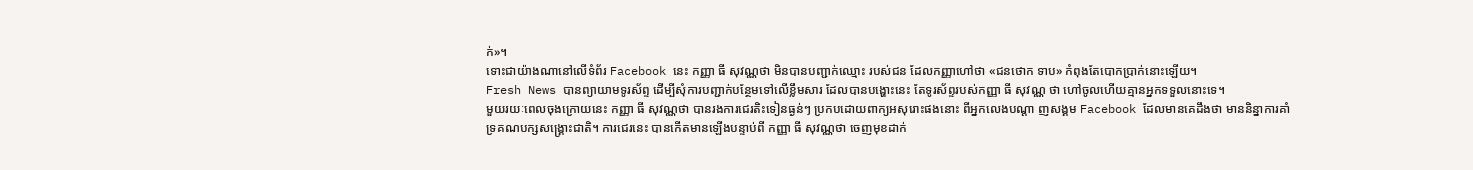ក់»។
ទោះជាយ៉ាងណានៅលើទំព័រ Facebook នេះ កញ្ញា ធី សុវណ្ណថា មិនបានបញ្ជាក់ឈ្មោះ របស់ជន ដែលកញ្ញាហៅថា «ជនថោក ទាប» កំពុងតែបោកប្រាក់នោះឡើយ។
Fresh News បានព្យាយាមទូរស័ព្ទ ដើម្បីសុំការបញ្ជាក់បន្ថែមទៅលើខ្លឹមសារ ដែលបានបង្ហោះនេះ តែទូរស័ព្ទរបស់កញ្ញា ធី សុវណ្ណ ថា ហៅចូលហើយគ្មានអ្នកទទួលនោះទេ។
មួយរយៈពេលចុងក្រោយនេះ កញ្ញា ធី សុវណ្ណថា បានរងការជេរតិះទៀនធ្ងន់ៗ ប្រកបដោយពាក្យអសុរោះផងនោះ ពីអ្នកលេងបណ្តា ញសង្គម Facebook ដែលមានគេដឹងថា មាននិន្នាការគាំទ្រគណបក្សសង្រ្គោះជាតិ។ ការជេរនេះ បានកើតមានឡើងបន្ទាប់ពី កញ្ញា ធី សុវណ្ណថា ចេញមុខដាក់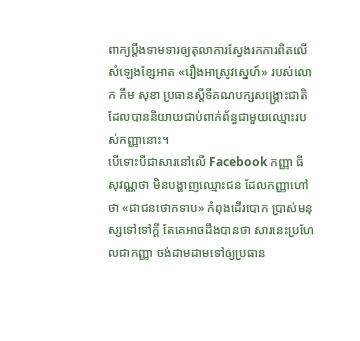ពាក្យប្តឹងទាមទារឲ្យតុលាការស្វែងរកការពិតលើសំឡេងខ្សែអាត «រឿងអាស្រូវស្នេហ៍» របស់លោក កឹម សុខា ប្រធានស្តីទីគណបក្សសង្រ្គោះជាតិ ដែលបាននិយាយជាប់ពាក់ព័ន្ធជាមួយឈ្មោះរបស់កញ្ញានោះ។
បើទោះបីជាសារនៅលើ Facebook កញ្ញា ធី សុវណ្ណថា មិនបង្ហាញឈ្មោះជន ដែលកញ្ញាហៅថា «ជាជនថោកទាប» កំពុងដើរបោក ប្រាស់មនុស្សទៅទៅក្តី តែគេអាចដឹងបានថា សារនេះប្រហែលជាកញ្ញា ចង់ដាមដាមទៅឲ្យប្រធាន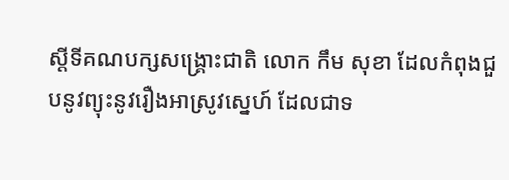ស្តីទីគណបក្សសង្រ្គោះជាតិ លោក កឹម សុខា ដែលកំពុងជួបនូវព្យុះនូវរឿងអាស្រូវស្នេហ៍ ដែលជាទ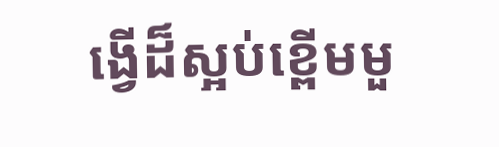ង្វើដ៏ស្អប់ខ្ពើមមួ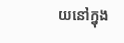យនៅក្នុង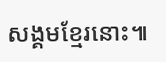សង្គមខ្មែរនោះ៕